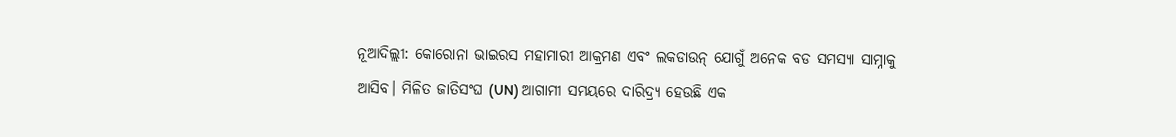ନୂଆଦିଲ୍ଲୀ: କୋରୋନା ଭାଇରସ ମହାମାରୀ ଆକ୍ରମଣ ଏବଂ ଲକଡାଉନ୍ ଯୋଗୁଁ ଅନେକ ବଡ ସମସ୍ୟା ସାମ୍ନାକୁ ଆସିବ। ମିଳିତ ଜାତିସଂଘ (UN) ଆଗାମୀ ସମୟରେ ଦାରିଦ୍ର୍ୟ ହେଉଛି ଏକ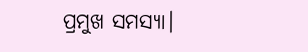ପ୍ରମୁଖ ସମସ୍ୟା।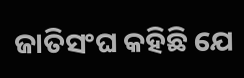ଜାତିସଂଘ କହିଛି ଯେ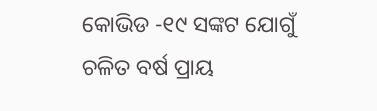କୋଭିଡ -୧୯ ସଙ୍କଟ ଯୋଗୁଁ ଚଳିତ ବର୍ଷ ପ୍ରାୟ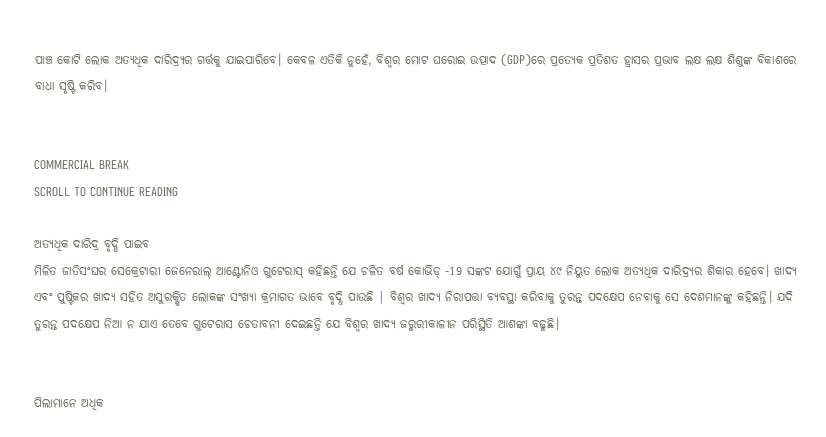ପାଞ୍ଚ କୋଟି ଲୋକ ଅତ୍ୟଧିକ ଦାରିଦ୍ର୍ୟର ଗର୍ତ୍ତକୁ ଯାଇପାରିବେ। କେବଳ ଏତିକି ନୁହେଁ, ବିଶ୍ୱର ମୋଟ ଘରୋଇ ଉତ୍ପାଦ (GDP)ରେ ପ୍ରତ୍ୟେକ ପ୍ରତିଶତ ହ୍ରାସର ପ୍ରଭାବ ଲକ୍ଷ ଲକ୍ଷ ଶିଶୁଙ୍କ ବିକାଶରେ ବାଧା ସୃଷ୍ଟି କରିବ।


COMMERCIAL BREAK
SCROLL TO CONTINUE READING

ଅତ୍ୟଧିକ ଦାରିଦ୍ର ବୃଦ୍ଧି ପାଇବ
ମିଳିତ ଜାତିସଂଘର ସେକ୍ରେଟାରୀ ଜେନେରାଲ୍ ଆଣ୍ଟୋନିଓ ଗୁଟେରାସ୍ କହିଛନ୍ତି ଯେ ଚଳିତ ବର୍ଷ କୋଭିଡ୍ -19 ସଙ୍କଟ ଯୋଗୁଁ ପ୍ରାୟ ୪୯ ନିୟୁତ ଲୋକ ଅତ୍ୟଧିକ ଦାରିଦ୍ର୍ୟର ଶିକାର ହେବେ। ଖାଦ୍ୟ ଏବଂ ପୁଷ୍ଟିକର ଖାଦ୍ୟ ସହିତ ଅସୁରକ୍ଷିତ ଲୋକଙ୍କ ସଂଖ୍ୟା କ୍ରମାଗତ ଭାବେ ବୃଦ୍ଧି ପାଉଛି | ବିଶ୍ୱର ଖାଦ୍ୟ ନିରାପତ୍ତା ବ୍ୟବସ୍ଥା କରିବାକୁ ତୁରନ୍ତ ପଦକ୍ଷେପ ନେବାକୁ ସେ ଦେଶମାନଙ୍କୁ କହିଛନ୍ତି। ଯଦି ତୁରନ୍ତ ପଦକ୍ଷେପ ନିଆ ନ ଯାଏ ତେବେ ଗୁଟେରାସ ଚେତାବନୀ ଦେଇଛନ୍ତି ଯେ ବିଶ୍ୱର ଖାଦ୍ୟ ଜରୁରୀକାଳୀନ ପରିସ୍ଥିତି ଆଶଙ୍କା ବଢୁଛି।


ପିଲାମାନେ ଅଧିକ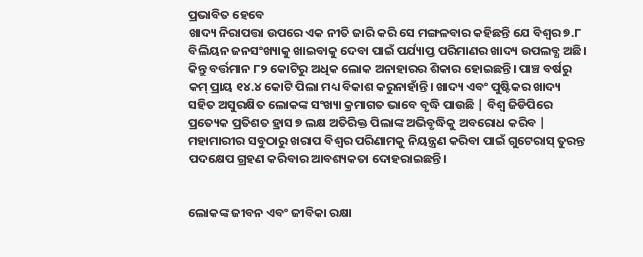ପ୍ରଭାବିତ ହେବେ
ଖାଦ୍ୟ ନିରାପତ୍ତା ଉପରେ ଏକ ନୀତି ଜାରି କରି ସେ ମଙ୍ଗଳବାର କହିଛନ୍ତି ଯେ ବିଶ୍ୱର ୭.୮ ବିଲିୟନ ଜନସଂଖ୍ୟାକୁ ଖାଇବାକୁ ଦେବା ପାଇଁ ପର୍ଯ୍ୟାପ୍ତ ପରିମାଣର ଖାଦ୍ୟ ଉପଲବ୍ଧ ଅଛି। କିନ୍ତୁ ବର୍ତ୍ତମାନ ୮୨ କୋଟିରୁ ଅଧିକ ଲୋକ ଅନାହାରର ଶିକାର ହୋଇଛନ୍ତି। ପାଞ୍ଚ ବର୍ଷରୁ କମ୍ ପ୍ରାୟ ୧୪.୪ କୋଟି ପିଲା ମଧ୍ୟ ବିକାଶ କରୁନାହାଁନ୍ତି। ଖାଦ୍ୟ ଏବଂ ପୁଷ୍ଟିକର ଖାଦ୍ୟ ସହିତ ଅସୁରକ୍ଷିତ ଲୋକଙ୍କ ସଂଖ୍ୟା କ୍ରମାଗତ ଭାବେ ବୃଦ୍ଧି ପାଉଛି | ବିଶ୍ୱ ଜିଡିପିରେ ପ୍ରତ୍ୟେକ ପ୍ରତିଶତ ହ୍ରାସ ୭ ଲକ୍ଷ ଅତିରିକ୍ତ ପିଲାଙ୍କ ଅଭିବୃଦ୍ଧିକୁ ଅବରୋଧ କରିବ | ମହାମାରୀର ସବୁଠାରୁ ଖରାପ ବିଶ୍ୱର ପରିଣାମକୁ ନିୟନ୍ତ୍ରଣ କରିବା ପାଇଁ ଗୁଟେରାସ୍ ତୁରନ୍ତ ପଦକ୍ଷେପ ଗ୍ରହଣ କରିବାର ଆବଶ୍ୟକତା ଦୋହରାଇଛନ୍ତି।


ଲୋକଙ୍କ ଜୀବନ ଏବଂ ଜୀବିକା ରକ୍ଷା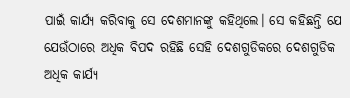ପାଇଁ କାର୍ଯ୍ୟ କରିବାକୁ ସେ ଦେଶମାନଙ୍କୁ କହିଥିଲେ। ସେ କହିଛନ୍ତି ଯେ ଯେଉଁଠାରେ ଅଧିକ ବିପଦ ରହିଛି ସେହି ଦେଶଗୁଡିକରେ ଦେଶଗୁଡିକ ଅଧିକ କାର୍ଯ୍ୟ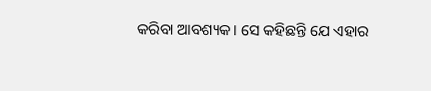କରିବା ଆବଶ୍ୟକ। ସେ କହିଛନ୍ତି ଯେ ଏହାର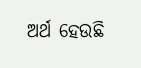ଅର୍ଥ ହେଉଛି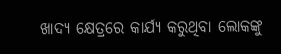ଖାଦ୍ୟ କ୍ଷେତ୍ରରେ କାର୍ଯ୍ୟ କରୁଥିବା ଲୋକଙ୍କୁ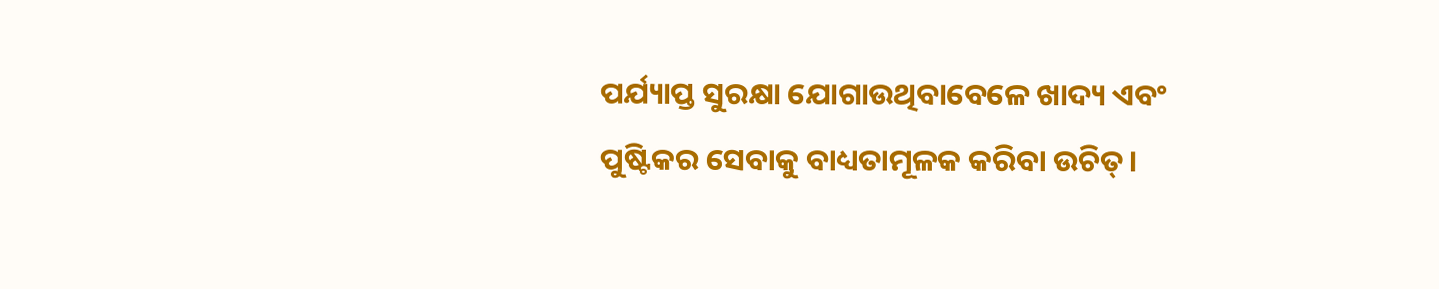ପର୍ଯ୍ୟାପ୍ତ ସୁରକ୍ଷା ଯୋଗାଉଥିବାବେଳେ ଖାଦ୍ୟ ଏବଂ ପୁଷ୍ଟିକର ସେବାକୁ ବାଧ୍ୟତାମୂଳକ କରିବା ଉଚିତ୍।